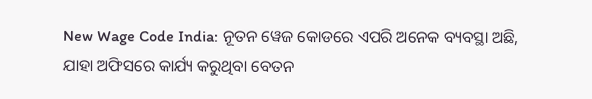New Wage Code India: ନୂତନ ୱେଜ କୋଡରେ ଏପରି ଅନେକ ବ୍ୟବସ୍ଥା ଅଛି, ଯାହା ଅଫିସରେ କାର୍ଯ୍ୟ କରୁଥିବା ବେତନ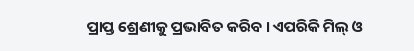ପ୍ରାପ୍ତ ଶ୍ରେଣୀକୁ ପ୍ରଭାବିତ କରିବ । ଏପରିକି ମିଲ୍ ଓ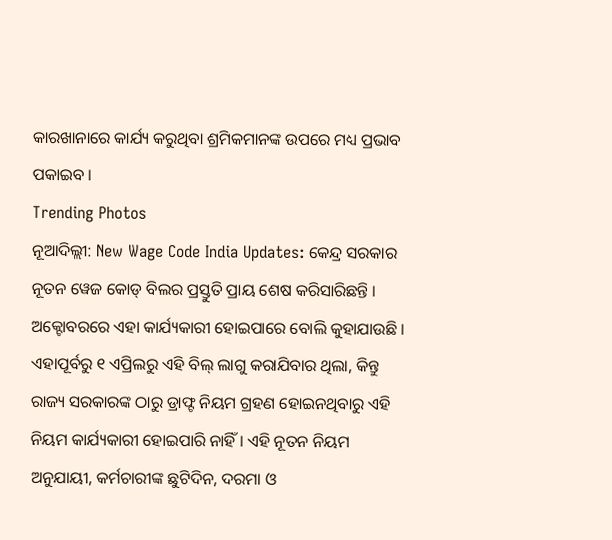କାରଖାନାରେ କାର୍ଯ୍ୟ କରୁଥିବା ଶ୍ରମିକମାନଙ୍କ ଉପରେ ମଧ୍ୟ ପ୍ରଭାବ ପକାଇବ ।
Trending Photos
ନୂଆଦିଲ୍ଲୀ: New Wage Code India Updates: କେନ୍ଦ୍ର ସରକାର ନୂତନ ୱେଜ କୋଡ୍ ବିଲର ପ୍ରସ୍ତୁତି ପ୍ରାୟ ଶେଷ କରିସାରିଛନ୍ତି । ଅକ୍ଟୋବରରେ ଏହା କାର୍ଯ୍ୟକାରୀ ହୋଇପାରେ ବୋଲି କୁହାଯାଉଛି । ଏହାପୂର୍ବରୁ ୧ ଏପ୍ରିଲରୁ ଏହି ବିଲ୍ ଲାଗୁ କରାଯିବାର ଥିଲା, କିନ୍ତୁ ରାଜ୍ୟ ସରକାରଙ୍କ ଠାରୁ ଡ୍ରାଫ୍ଟ ନିୟମ ଗ୍ରହଣ ହୋଇନଥିବାରୁ ଏହି ନିୟମ କାର୍ଯ୍ୟକାରୀ ହୋଇପାରି ନାହିଁ । ଏହି ନୂତନ ନିୟମ ଅନୁଯାୟୀ, କର୍ମଚାରୀଙ୍କ ଛୁଟିଦିନ, ଦରମା ଓ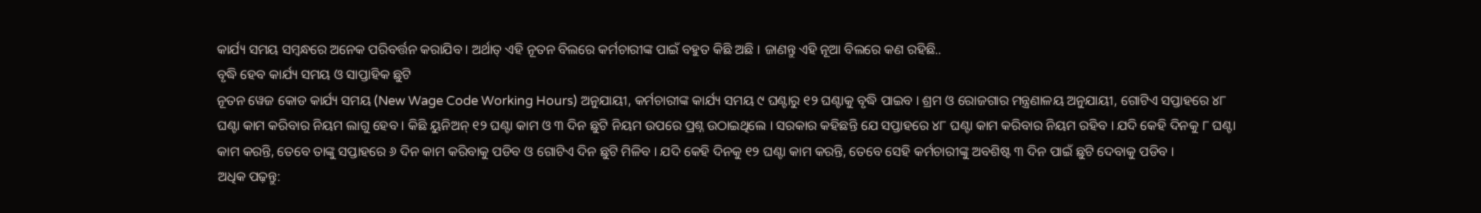କାର୍ଯ୍ୟ ସମୟ ସମ୍ବନ୍ଧରେ ଅନେକ ପରିବର୍ତ୍ତନ କରାଯିବ । ଅର୍ଥାତ୍ ଏହି ନୂତନ ବିଲରେ କର୍ମଚାରୀଙ୍କ ପାଇଁ ବହୁତ କିଛି ଅଛି । ଜାଣନ୍ତୁ ଏହି ନୂଆ ବିଲରେ କଣ ରହିଛି..
ବୃଦ୍ଧି ହେବ କାର୍ଯ୍ୟ ସମୟ ଓ ସାପ୍ତାହିକ ଛୁଟି
ନୂତନ ୱେଜ କୋଡ କାର୍ଯ୍ୟ ସମୟ (New Wage Code Working Hours) ଅନୁଯାୟୀ, କର୍ମଚାରୀଙ୍କ କାର୍ଯ୍ୟ ସମୟ ୯ ଘଣ୍ଟାରୁ ୧୨ ଘଣ୍ଟାକୁ ବୃଦ୍ଧି ପାଇବ । ଶ୍ରମ ଓ ରୋଜଗାର ମନ୍ତ୍ରଣାଳୟ ଅନୁଯାୟୀ, ଗୋଟିଏ ସପ୍ତାହରେ ୪୮ ଘଣ୍ଟା କାମ କରିବାର ନିୟମ ଲାଗୁ ହେବ । କିଛି ୟୁନିଅନ୍ ୧୨ ଘଣ୍ଟା କାମ ଓ ୩ ଦିନ ଛୁଟି ନିୟମ ଉପରେ ପ୍ରଶ୍ନ ଉଠାଇଥିଲେ । ସରକାର କହିଛନ୍ତି ଯେ ସପ୍ତାହରେ ୪୮ ଘଣ୍ଟା କାମ କରିବାର ନିୟମ ରହିବ । ଯଦି କେହି ଦିନକୁ ୮ ଘଣ୍ଟା କାମ କରନ୍ତି, ତେବେ ତାଙ୍କୁ ସପ୍ତାହରେ ୬ ଦିନ କାମ କରିବାକୁ ପଡିବ ଓ ଗୋଟିଏ ଦିନ ଛୁଟି ମିଳିବ । ଯଦି କେହି ଦିନକୁ ୧୨ ଘଣ୍ଟା କାମ କରନ୍ତି, ତେବେ ସେହି କର୍ମଚାରୀଙ୍କୁ ଅବଶିଷ୍ଟ ୩ ଦିନ ପାଇଁ ଛୁଟି ଦେବାକୁ ପଡିବ ।
ଅଧିକ ପଢ଼ନ୍ତୁ: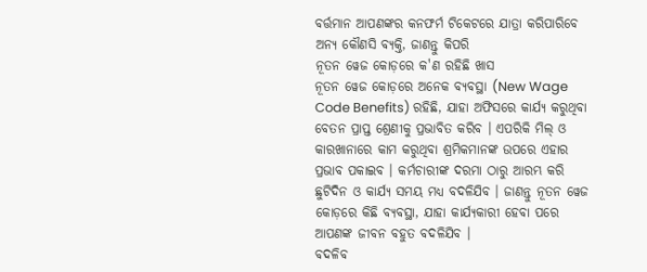ବର୍ତ୍ତମାନ ଆପଣଙ୍କର କନଫର୍ମ ଟିକେଟରେ ଯାତ୍ରା କରିପାରିବେ ଅନ୍ୟ କୌଣସି ବ୍ୟକ୍ତି, ଜାଣନ୍ତୁ କିପରି
ନୂତନ ୱେଜ କୋଡ଼ରେ କ'ଣ ରହିଛି ଖାସ
ନୂତନ ୱେଜ କୋଡ଼ରେ ଅନେକ ବ୍ୟବସ୍ଥା (New Wage Code Benefits) ରହିଛି, ଯାହା ଅଫିସରେ କାର୍ଯ୍ୟ କରୁଥିବା ବେତନ ପ୍ରାପ୍ତ ଶ୍ରେଣୀକୁ ପ୍ରଭାବିତ କରିବ । ଏପରିକି ମିଲ୍ ଓ କାରଖାନାରେ କାମ କରୁଥିବା ଶ୍ରମିକମାନଙ୍କ ଉପରେ ଏହାର ପ୍ରଭାବ ପକାଇବ । କର୍ମଚାରୀଙ୍କ ଦରମା ଠାରୁ ଆରମ୍ଭ କରି ଛୁଟିଦିନ ଓ କାର୍ଯ୍ୟ ସମୟ ମଧ୍ୟ ବଦଳିଯିବ । ଜାଣନ୍ତୁ ନୂତନ ୱେଜ କୋଡ଼ରେ କିଛି ବ୍ୟବସ୍ଥା, ଯାହା କାର୍ଯ୍ୟକାରୀ ହେବା ପରେ ଆପଣଙ୍କ ଜୀବନ ବହୁତ ବଦଳିଯିବ ।
ବଦଳିବ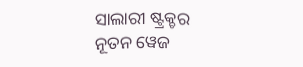ସାଲାରୀ ଷ୍ଟ୍ରକ୍ଚର
ନୂତନ ୱେଜ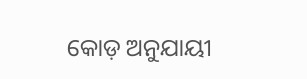କୋଡ଼ ଅନୁଯାୟୀ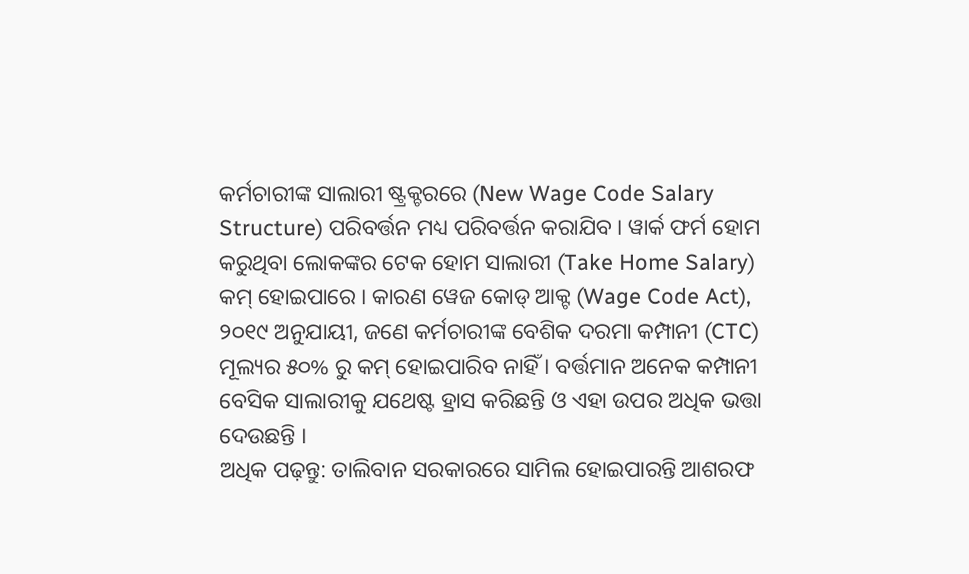କର୍ମଚାରୀଙ୍କ ସାଲାରୀ ଷ୍ଟ୍ରକ୍ଚରରେ (New Wage Code Salary Structure) ପରିବର୍ତ୍ତନ ମଧ୍ୟ ପରିବର୍ତ୍ତନ କରାଯିବ । ୱାର୍କ ଫର୍ମ ହୋମ କରୁଥିବା ଲୋକଙ୍କର ଟେକ ହୋମ ସାଲାରୀ (Take Home Salary) କମ୍ ହୋଇପାରେ । କାରଣ ୱେଜ କୋଡ୍ ଆକ୍ଟ (Wage Code Act), ୨୦୧୯ ଅନୁଯାୟୀ, ଜଣେ କର୍ମଚାରୀଙ୍କ ବେଶିକ ଦରମା କମ୍ପାନୀ (CTC) ମୂଲ୍ୟର ୫୦% ରୁ କମ୍ ହୋଇପାରିବ ନାହିଁ । ବର୍ତ୍ତମାନ ଅନେକ କମ୍ପାନୀ ବେସିକ ସାଲାରୀକୁ ଯଥେଷ୍ଟ ହ୍ରାସ କରିଛନ୍ତି ଓ ଏହା ଉପର ଅଧିକ ଭତ୍ତା ଦେଉଛନ୍ତି ।
ଅଧିକ ପଢ଼ନ୍ତୁ: ତାଲିବାନ ସରକାରରେ ସାମିଲ ହୋଇପାରନ୍ତି ଆଶରଫ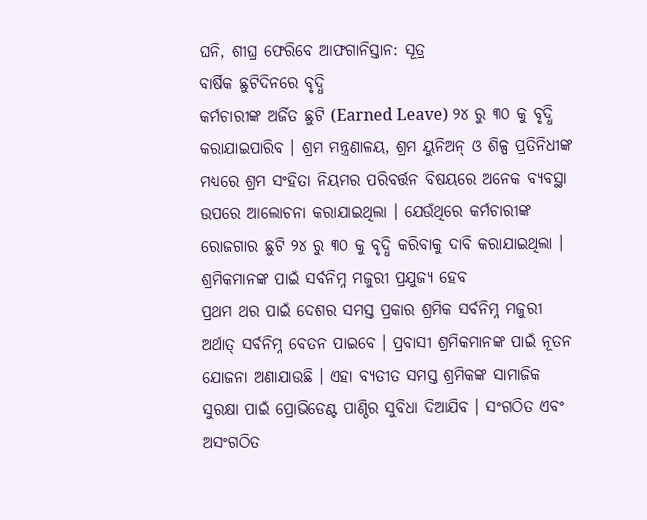ଘନି, ଶୀଘ୍ର ଫେରିବେ ଆଫଗାନିସ୍ତାନ: ସୂତ୍ର
ବାର୍ଷିକ ଛୁଟିଦିନରେ ବୃଦ୍ଧି
କର୍ମଚାରୀଙ୍କ ଅର୍ଜିତ ଛୁଟି (Earned Leave) ୨୪ ରୁ ୩୦ କୁ ବୃଦ୍ଧି କରାଯାଇପାରିବ । ଶ୍ରମ ମନ୍ତ୍ରଣାଳୟ, ଶ୍ରମ ୟୁନିଅନ୍ ଓ ଶିଳ୍ପ ପ୍ରତିନିଧୀଙ୍କ ମଧ୍ୟରେ ଶ୍ରମ ସଂହିତା ନିୟମର ପରିବର୍ତ୍ତନ ବିଷୟରେ ଅନେକ ବ୍ୟବସ୍ଥା ଉପରେ ଆଲୋଚନା କରାଯାଇଥିଲା । ଯେଉଁଥିରେ କର୍ମଚାରୀଙ୍କ ରୋଜଗାର ଛୁଟି ୨୪ ରୁ ୩୦ କୁ ବୃଦ୍ଧି କରିବାକୁ ଦାବି କରାଯାଇଥିଲା ।
ଶ୍ରମିକମାନଙ୍କ ପାଇଁ ସର୍ବନିମ୍ନ ମଜୁରୀ ପ୍ରଯୁଜ୍ୟ ହେବ
ପ୍ରଥମ ଥର ପାଇଁ ଦେଶର ସମସ୍ତ ପ୍ରକାର ଶ୍ରମିକ ସର୍ବନିମ୍ନ ମଜୁରୀ ଅର୍ଥାତ୍ ସର୍ବନିମ୍ନ ବେତନ ପାଇବେ । ପ୍ରବାସୀ ଶ୍ରମିକମାନଙ୍କ ପାଇଁ ନୂତନ ଯୋଜନା ଅଣାଯାଉଛି । ଏହା ବ୍ୟତୀତ ସମସ୍ତ ଶ୍ରମିକଙ୍କ ସାମାଜିକ ସୁରକ୍ଷା ପାଇଁ ପ୍ରୋଭିଡେଣ୍ଟ ପାଣ୍ଠିର ସୁବିଧା ଦିଆଯିବ । ସଂଗଠିତ ଏବଂ ଅସଂଗଠିତ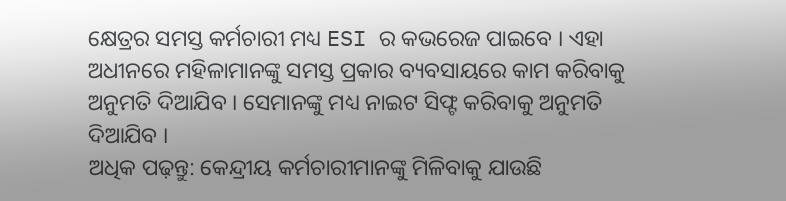କ୍ଷେତ୍ରର ସମସ୍ତ କର୍ମଚାରୀ ମଧ୍ୟ ESI ର କଭରେଜ ପାଇବେ । ଏହା ଅଧୀନରେ ମହିଳାମାନଙ୍କୁ ସମସ୍ତ ପ୍ରକାର ବ୍ୟବସାୟରେ କାମ କରିବାକୁ ଅନୁମତି ଦିଆଯିବ । ସେମାନଙ୍କୁ ମଧ୍ୟ ନାଇଟ ସିଫ୍ଟ କରିବାକୁ ଅନୁମତି ଦିଆଯିବ ।
ଅଧିକ ପଢ଼ନ୍ତୁ: କେନ୍ଦ୍ରୀୟ କର୍ମଚାରୀମାନଙ୍କୁ ମିଳିବାକୁ ଯାଉଛି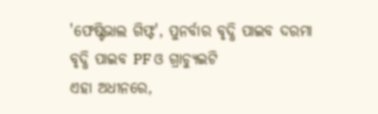'ଫେଷ୍ଟିଭାଲ ଗିଫ୍ଟ', ପୁନର୍ବାର ବୃଦ୍ଧି ପାଇବ ଦରମା
ବୃଦ୍ଧି ପାଇବ PF ଓ ଗ୍ରାଚ୍ୟୁଇଟି
ଏହା ଅଧୀନରେ,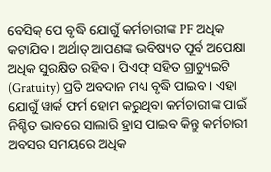ବେସିକ୍ ପେ ବୃଦ୍ଧି ଯୋଗୁଁ କର୍ମଚାରୀଙ୍କ PF ଅଧିକ କଟାଯିବ । ଅର୍ଥାତ୍ ଆପଣଙ୍କ ଭବିଷ୍ୟତ ପୂର୍ବ ଅପେକ୍ଷା ଅଧିକ ସୁରକ୍ଷିତ ରହିବ । ପିଏଫ୍ ସହିତ ଗ୍ରାଚ୍ୟୁଇଟି (Gratuity) ପ୍ରତି ଅବଦାନ ମଧ୍ୟ ବୃଦ୍ଧି ପାଇବ । ଏହା ଯୋଗୁଁ ୱାର୍କ ଫର୍ମ ହୋମ କରୁଥିବା କର୍ମଚାରୀଙ୍କ ପାଇଁ ନିଶ୍ଚିତ ଭାବରେ ସାଲାରି ହ୍ରାସ ପାଇବ କିନ୍ତୁ କର୍ମଚାରୀ ଅବସର ସମୟରେ ଅଧିକ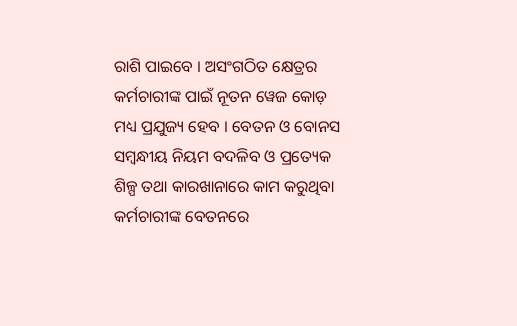ରାଶି ପାଇବେ । ଅସଂଗଠିତ କ୍ଷେତ୍ରର କର୍ମଚାରୀଙ୍କ ପାଇଁ ନୂତନ ୱେଜ କୋଡ଼ ମଧ୍ୟ ପ୍ରଯୁଜ୍ୟ ହେବ । ବେତନ ଓ ବୋନସ ସମ୍ବନ୍ଧୀୟ ନିୟମ ବଦଳିବ ଓ ପ୍ରତ୍ୟେକ ଶିଳ୍ପ ତଥା କାରଖାନାରେ କାମ କରୁଥିବା କର୍ମଚାରୀଙ୍କ ବେତନରେ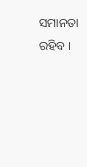ସମାନତା ରହିବ ।